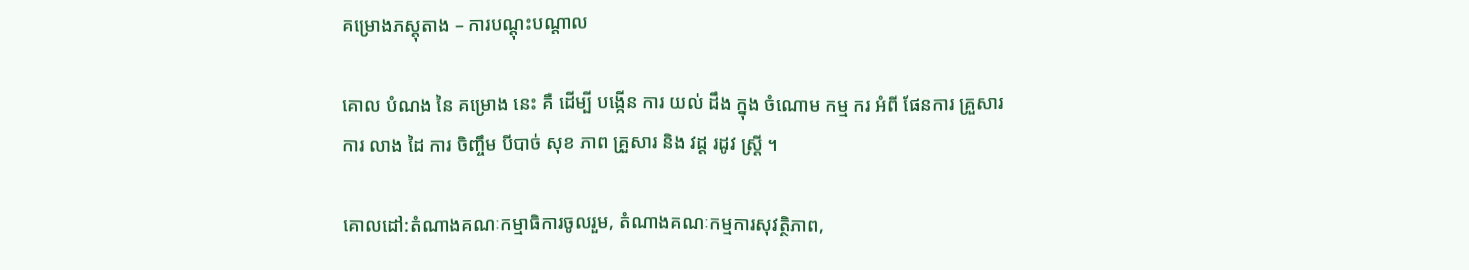គម្រោងភស្តុតាង – ការបណ្តុះបណ្តាល

គោល បំណង នៃ គម្រោង នេះ គឺ ដើម្បី បង្កើន ការ យល់ ដឹង ក្នុង ចំណោម កម្ម ករ អំពី ផែនការ គ្រួសារ ការ លាង ដៃ ការ ចិញ្ចឹម បីបាច់ សុខ ភាព គ្រួសារ និង វដ្ត រដូវ ស្ត្រី ។

គោលដៅ:តំណាងគណៈកម្មាធិការចូលរួម, តំណាងគណៈកម្មការសុវត្ថិភាព,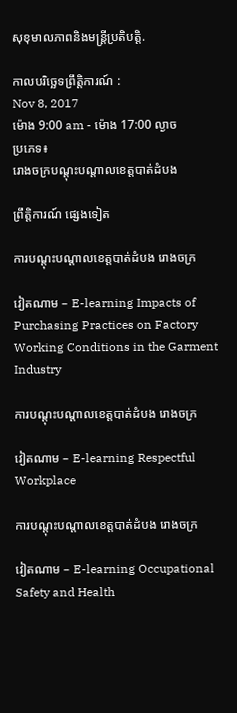សុខុមាលភាពនិងមន្ត្រីប្រតិបត្តិ.

កាលបរិច្ឆេទព្រឹត្តិការណ៍ :
Nov 8, 2017
ម៉ោង 9:00 am - ម៉ោង 17:00 ល្ងាច
ប្រភេទ៖
រោងចក្របណ្តុះបណ្តាលខេត្តបាត់ដំបង

ព្រឹត្តិការណ៍ ផ្សេងទៀត

ការបណ្តុះបណ្តាលខេត្តបាត់ដំបង រោងចក្រ

វៀតណាម – E-learning Impacts of Purchasing Practices on Factory Working Conditions in the Garment Industry

ការបណ្តុះបណ្តាលខេត្តបាត់ដំបង រោងចក្រ

វៀតណាម – E-learning Respectful Workplace

ការបណ្តុះបណ្តាលខេត្តបាត់ដំបង រោងចក្រ

វៀតណាម – E-learning Occupational Safety and Health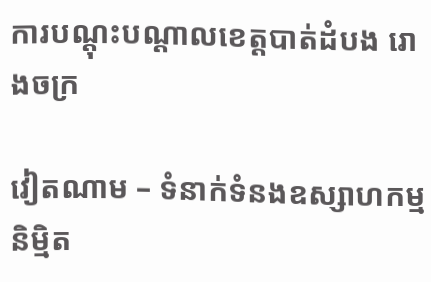ការបណ្តុះបណ្តាលខេត្តបាត់ដំបង រោងចក្រ

វៀតណាម – ទំនាក់ទំនងឧស្សាហកម្មនិម្មិត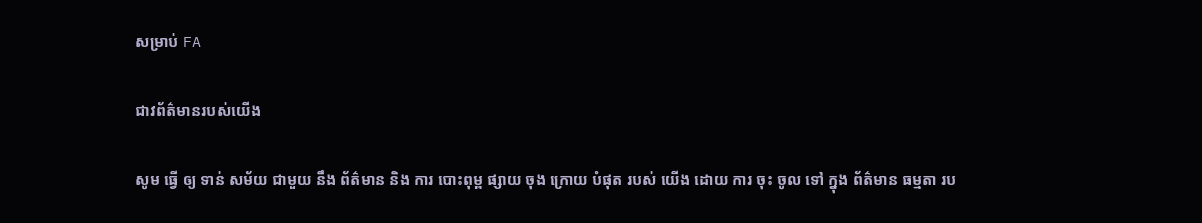សម្រាប់ FA

ជាវព័ត៌មានរបស់យើង

សូម ធ្វើ ឲ្យ ទាន់ សម័យ ជាមួយ នឹង ព័ត៌មាន និង ការ បោះពុម្ព ផ្សាយ ចុង ក្រោយ បំផុត របស់ យើង ដោយ ការ ចុះ ចូល ទៅ ក្នុង ព័ត៌មាន ធម្មតា រប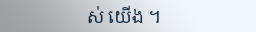ស់ យើង ។